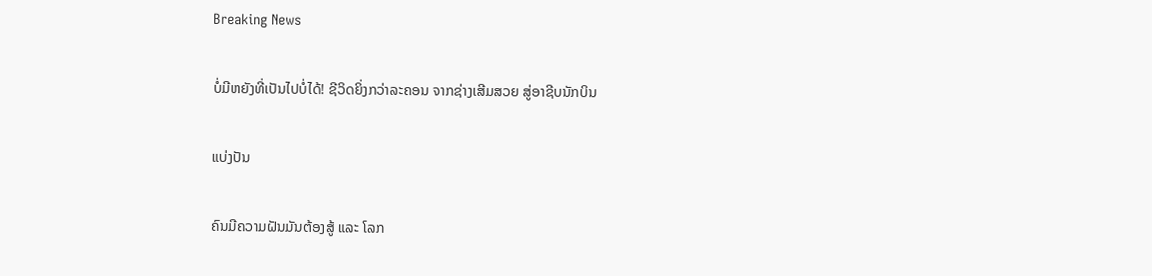Breaking News

ບໍ່ມີຫຍັງທີ່ເປັນໄປບໍ່ໄດ້! ຊີວິດຍິ່ງກວ່າລະຄອນ ຈາກຊ່າງເສີມສວຍ ສູ່ອາຊີບນັກບິນ

ແບ່ງປັນ

ຄົນມີຄວາມຝັນມັນຕ້ອງສູ້ ແລະ ໂລກ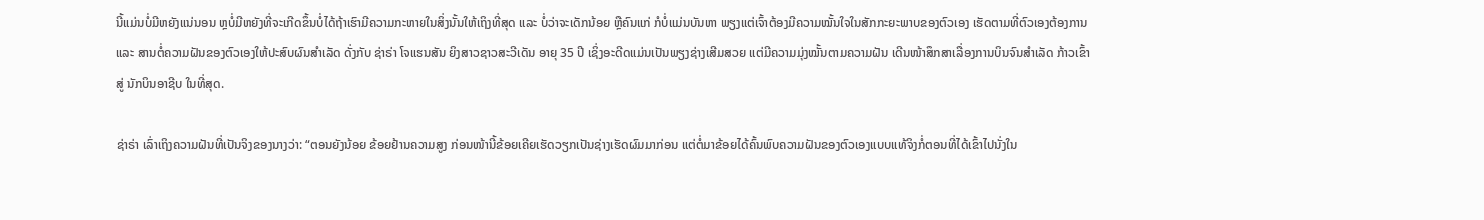ນີ້ແມ່ນບໍ່ມີຫຍັງແນ່ນອນ ຫຼບໍ່ມີຫຍັງທີ່ຈະເກີດຂຶ້ນບໍ່ໄດ້ຖ້າເຮົາມີຄວາມກະຫາຍໃນສິ່ງນັ້ນໃຫ້ເຖິງທີ່ສຸດ ແລະ ບໍ່ວ່າຈະເດັກນ້ອຍ ຫຼືຄົນແກ່ ກໍບໍ່ແມ່ນບັນຫາ ພຽງແຕ່ເຈົ້າຕ້ອງມີຄວາມໝັ້ນໃຈໃນສັກກະຍະພາບຂອງຕົວເອງ ເຮັດຕາມທີ່ຕົວເອງຕ້ອງການ ແລະ ສານຕໍ່ຄວາມຝັນຂອງຕົວເອງໃຫ້ປະສົບຜົນສຳເລັດ ດັ່ງກັບ ຊ່າຣ່າ ໂຈແຮນສັນ ຍິງສາວຊາວສະວີເດັນ ອາຍຸ 35 ປີ ເຊິ່ງອະດີດແມ່ນເປັນພຽງຊ່າງເສີມສວຍ ແຕ່ມີຄວາມມຸ່ງໝັ້ນຕາມຄວາມຝັນ ເດີນໜ້າສຶກສາເລື່ອງການບິນຈົນສຳເລັດ ກ້າວເຂົ້າສູ່ ນັກບິນອາຊີບ ໃນທີ່ສຸດ.

ຊ່າຣ່າ ເລົ່າເຖິງຄວາມຝັນທີ່ເປັນຈິງຂອງນາງວ່າ: “ຕອນຍັງນ້ອຍ ຂ້ອຍຢ້ານຄວາມສູງ ກ່ອນໜ້ານີ້ຂ້ອຍເຄີຍເຮັດວຽກເປັນຊ່າງເຮັດຜົມມາກ່ອນ ແຕ່ຕໍ່ມາຂ້ອຍໄດ້ຄົ້ນພົບຄວາມຝັນຂອງຕົວເອງແບບແທ້ຈິງກໍ່ຕອນທີ່ໄດ້ເຂົ້າໄປນັ່ງໃນ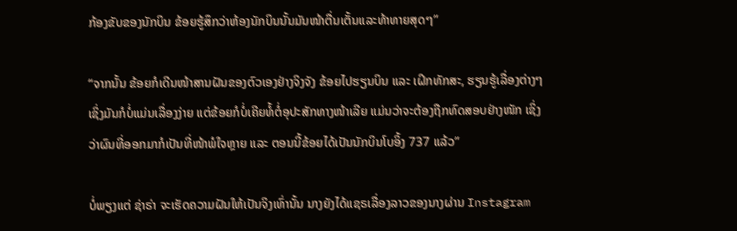ກ້ອງຂັບຂອງນັກບິນ ຂ້ອຍຮູ້ສຶກວ່າຫ້ອງນັກບິນນັ້ນມັນໜ້າຕື່ນເຕັ້ນແລະທ້າທາຍສຸດໆ”

“ຈາກນັ້ນ ຂ້ອຍກໍເດີນໜ້າສານຝັນຂອງຕົວເອງຢ່າງຈິງຈັງ ຂ້ອຍໄປຮຽນບິນ ແລະ ເຝິກທັກສະ, ຮຽນຮູ້ເລື່ອງຕ່າງໆ ເຊິ່ງມັນກໍບໍ່ແມ່ນເລື່ອງງ່າຍ ແຕ່ຂ້ອຍກໍບໍ່ເຄີຍທໍ້ຕໍ່ອຸປະສັກທາງໜ້າເລີຍ ແມ່ນວ່າຈະຕ້ອງຖືກທົດສອບຢ່າງໜັກ ເຊິ່ງວ່າຜົນທີ່ອອກມາກໍເປັນທີ່ໜ້າພໍໃຈຫຼາຍ ແລະ ຕອນນີ້ຂ້ອຍໄດ້ເປັນນັກບິນໂບອິ້ງ 737 ແລ້ວ”

ບໍ່ພຽງແຕ່ ຊ່າຣ່າ ຈະເຮັດຄວາມຝັນໃຫ້ເປັນຈິງເທົ່ານັ້ນ ນາງຍັງໄດ້ແຊຣເລື່ອງລາວຂອງນາງຜ່ານ Instagram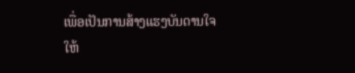ເພື່ອເປັນການສ້າງແຮງບັນດານໃຈໃຫ້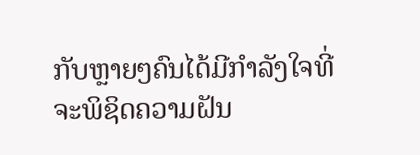ກັບຫຼາຍໆຄົນໄດ້ມີກຳລັງໃຈທີ່ຈະພິຊິດຄວາມຝັນ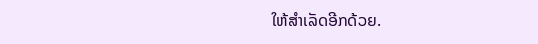ໃຫ້ສຳເລັດອີກດ້ວຍ.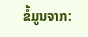ຂໍ້ມູນຈາກ: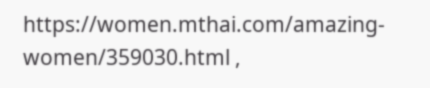https://women.mthai.com/amazing-women/359030.html ,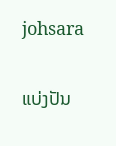johsara

ແບ່ງປັນ